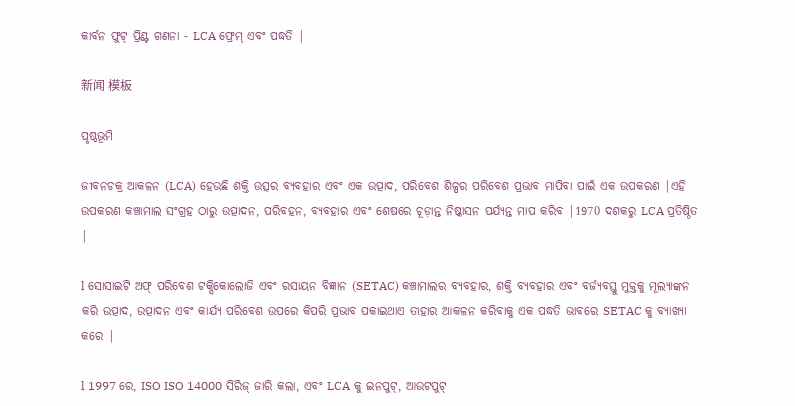କାର୍ବନ ଫୁଟ୍ ପ୍ରିଣ୍ଟ ଗଣନା - LCA ଫ୍ରେମ୍ ଏବଂ ପଦ୍ଧତି |

新闻 模板

ପୃଷ୍ଠଭୂମି

ଜୀବନଚକ୍ର ଆକଳନ (LCA) ହେଉଛି ଶକ୍ତି ଉତ୍ସର ବ୍ୟବହାର ଏବଂ ଏକ ଉତ୍ପାଦ, ପରିବେଶ ଶିଳ୍ପର ପରିବେଶ ପ୍ରଭାବ ମାପିବା ପାଇଁ ଏକ ଉପକରଣ |ଏହି ଉପକରଣ କଞ୍ଚାମାଲ ସଂଗ୍ରହ ଠାରୁ ଉତ୍ପାଦନ, ପରିବହନ, ବ୍ୟବହାର ଏବଂ ଶେଷରେ ଚୂଡ଼ାନ୍ତ ନିଷ୍କାସନ ପର୍ଯ୍ୟନ୍ତ ମାପ କରିବ |1970 ଦଶକରୁ LCA ପ୍ରତିଷ୍ଠିତ |

l ସୋସାଇଟି ଅଫ୍ ପରିବେଶ ଟକ୍ସିକୋଲୋଜି ଏବଂ ରସାୟନ ବିଜ୍ଞାନ (SETAC) କଞ୍ଚାମାଲର ବ୍ୟବହାର, ଶକ୍ତି ବ୍ୟବହାର ଏବଂ ବର୍ଜ୍ୟବସ୍ତୁ ମୁକ୍ତକୁ ମୂଲ୍ୟାଙ୍କନ କରି ଉତ୍ପାଦ, ଉତ୍ପାଦନ ଏବଂ କାର୍ଯ୍ୟ ପରିବେଶ ଉପରେ କିପରି ପ୍ରଭାବ ପକାଇଥାଏ ତାହାର ଆକଳନ କରିବାକୁ ଏକ ପଦ୍ଧତି ଭାବରେ SETAC କୁ ବ୍ୟାଖ୍ୟା କରେ |

l 1997 ରେ, ISO ISO 14000 ସିରିଜ୍ ଜାରି କଲା, ଏବଂ LCA କୁ ଇନପୁଟ୍, ଆଉଟପୁଟ୍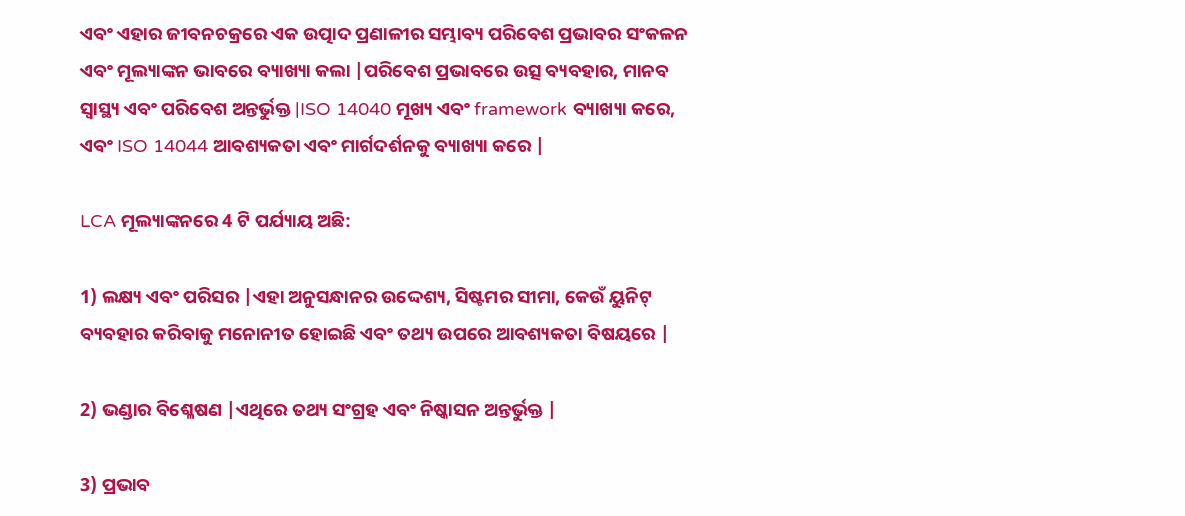ଏବଂ ଏହାର ଜୀବନଚକ୍ରରେ ଏକ ଉତ୍ପାଦ ପ୍ରଣାଳୀର ସମ୍ଭାବ୍ୟ ପରିବେଶ ପ୍ରଭାବର ସଂକଳନ ଏବଂ ମୂଲ୍ୟାଙ୍କନ ଭାବରେ ବ୍ୟାଖ୍ୟା କଲା |ପରିବେଶ ପ୍ରଭାବରେ ଉତ୍ସ ବ୍ୟବହାର, ମାନବ ସ୍ୱାସ୍ଥ୍ୟ ଏବଂ ପରିବେଶ ଅନ୍ତର୍ଭୁକ୍ତ |ISO 14040 ମୂଖ୍ୟ ଏବଂ framework ବ୍ୟାଖ୍ୟା କରେ, ଏବଂ ISO 14044 ଆବଶ୍ୟକତା ଏବଂ ମାର୍ଗଦର୍ଶନକୁ ବ୍ୟାଖ୍ୟା କରେ |

LCA ମୂଲ୍ୟାଙ୍କନରେ 4 ଟି ପର୍ଯ୍ୟାୟ ଅଛି:

1) ଲକ୍ଷ୍ୟ ଏବଂ ପରିସର |ଏହା ଅନୁସନ୍ଧାନର ଉଦ୍ଦେଶ୍ୟ, ସିଷ୍ଟମର ସୀମା, କେଉଁ ୟୁନିଟ୍ ବ୍ୟବହାର କରିବାକୁ ମନୋନୀତ ହୋଇଛି ଏବଂ ତଥ୍ୟ ଉପରେ ଆବଶ୍ୟକତା ବିଷୟରେ |

2) ଭଣ୍ଡାର ବିଶ୍ଳେଷଣ |ଏଥିରେ ତଥ୍ୟ ସଂଗ୍ରହ ଏବଂ ନିଷ୍କାସନ ଅନ୍ତର୍ଭୁକ୍ତ |

3) ପ୍ରଭାବ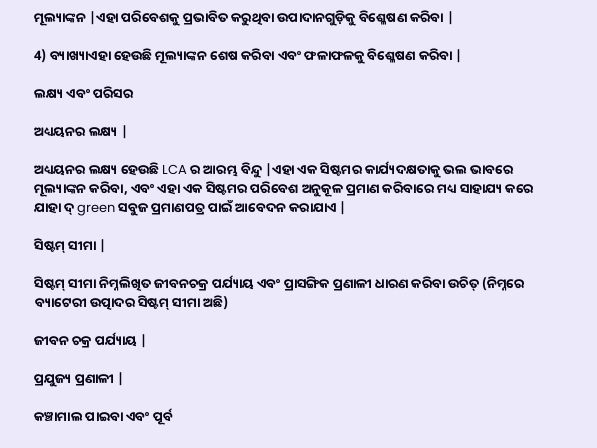ମୂଲ୍ୟାଙ୍କନ |ଏହା ପରିବେଶକୁ ପ୍ରଭାବିତ କରୁଥିବା ଉପାଦାନଗୁଡ଼ିକୁ ବିଶ୍ଳେଷଣ କରିବା |

4) ବ୍ୟାଖ୍ୟାଏହା ହେଉଛି ମୂଲ୍ୟାଙ୍କନ ଶେଷ କରିବା ଏବଂ ଫଳାଫଳକୁ ବିଶ୍ଳେଷଣ କରିବା |

ଲକ୍ଷ୍ୟ ଏବଂ ପରିସର

ଅଧ୍ୟୟନର ଲକ୍ଷ୍ୟ |

ଅଧ୍ୟୟନର ଲକ୍ଷ୍ୟ ହେଉଛି LCA ର ଆରମ୍ଭ ବିନ୍ଦୁ |ଏହା ଏକ ସିଷ୍ଟମର କାର୍ଯ୍ୟଦକ୍ଷତାକୁ ଭଲ ଭାବରେ ମୂଲ୍ୟାଙ୍କନ କରିବା, ଏବଂ ଏହା ଏକ ସିଷ୍ଟମର ପରିବେଶ ଅନୁକୂଳ ପ୍ରମାଣ କରିବାରେ ମଧ୍ୟ ସାହାଯ୍ୟ କରେ ଯାହା ଦ୍ green ସବୁଜ ପ୍ରମାଣପତ୍ର ପାଇଁ ଆବେଦନ କରାଯାଏ |

ସିଷ୍ଟମ୍ ସୀମା |

ସିଷ୍ଟମ୍ ସୀମା ନିମ୍ନଲିଖିତ ଜୀବନଚକ୍ର ପର୍ଯ୍ୟାୟ ଏବଂ ପ୍ରାସଙ୍ଗିକ ପ୍ରଣାଳୀ ଧାରଣ କରିବା ଉଚିତ୍ (ନିମ୍ନରେ ବ୍ୟାଟେରୀ ଉତ୍ପାଦର ସିଷ୍ଟମ୍ ସୀମା ଅଛି)

ଜୀବନ ଚକ୍ର ପର୍ଯ୍ୟାୟ |

ପ୍ରଯୁଜ୍ୟ ପ୍ରଣାଳୀ |

କଞ୍ଚାମାଲ ପାଇବା ଏବଂ ପୂର୍ବ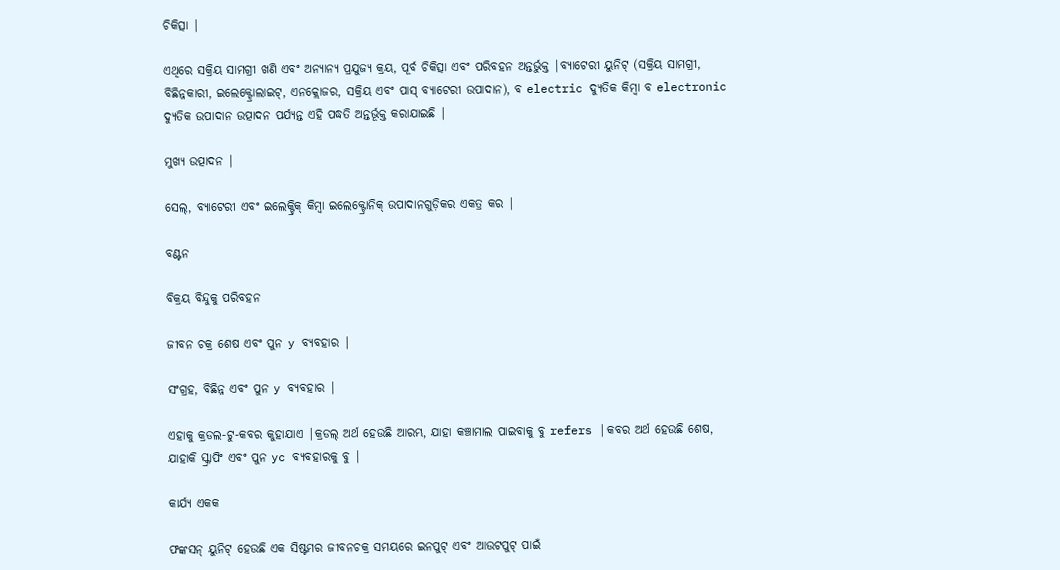ଚିକିତ୍ସା |

ଏଥିରେ ସକ୍ରିୟ ସାମଗ୍ରୀ ଖଣି ଏବଂ ଅନ୍ୟାନ୍ୟ ପ୍ରଯୁଜ୍ୟ କ୍ରୟ, ପୂର୍ବ ଚିକିତ୍ସା ଏବଂ ପରିବହନ ଅନ୍ତର୍ଭୁକ୍ତ |ବ୍ୟାଟେରୀ ୟୁନିଟ୍ (ସକ୍ରିୟ ସାମଗ୍ରୀ, ବିଛିନ୍ନକାରୀ, ଇଲେକ୍ଟ୍ରୋଲାଇଟ୍, ଏନକ୍ଲୋଜର, ସକ୍ରିୟ ଏବଂ ପାସ୍ ବ୍ୟାଟେରୀ ଉପାଦାନ), ବ electric ଦ୍ୟୁତିକ କିମ୍ବା ବ electronic ଦ୍ୟୁତିକ ଉପାଦାନ ଉତ୍ପାଦନ ପର୍ଯ୍ୟନ୍ତ ଏହି ପଦ୍ଧତି ଅନ୍ତର୍ଭୂକ୍ତ କରାଯାଇଛି |

ମୁଖ୍ୟ ଉତ୍ପାଦନ |

ସେଲ୍, ବ୍ୟାଟେରୀ ଏବଂ ଇଲେକ୍ଟ୍ରିକ୍ କିମ୍ବା ଇଲେକ୍ଟ୍ରୋନିକ୍ ଉପାଦାନଗୁଡ଼ିକର ଏକତ୍ର କର |

ବଣ୍ଟନ

ବିକ୍ରୟ ବିନ୍ଦୁକୁ ପରିବହନ

ଜୀବନ ଚକ୍ର ଶେଷ ଏବଂ ପୁନ y ବ୍ୟବହାର |

ସଂଗ୍ରହ, ବିଛିନ୍ନ ଏବଂ ପୁନ y ବ୍ୟବହାର |

ଏହାକୁ କ୍ରଡଲ-ଟୁ-କବର କୁହାଯାଏ |କ୍ରଡଲ୍ ଅର୍ଥ ହେଉଛି ଆରମ୍ଭ, ଯାହା କଞ୍ଚାମାଲ ପାଇବାକୁ ବୁ refers |କବର ଅର୍ଥ ହେଉଛି ଶେଷ, ଯାହାକି ସ୍କ୍ରାପିଂ ଏବଂ ପୁନ yc ବ୍ୟବହାରକୁ ବୁ |

କାର୍ଯ୍ୟ ଏକକ

ଫଙ୍କସନ୍ ୟୁନିଟ୍ ହେଉଛି ଏକ ସିଷ୍ଟମର ଜୀବନଚକ୍ର ସମୟରେ ଇନପୁଟ୍ ଏବଂ ଆଉଟପୁଟ୍ ପାଇଁ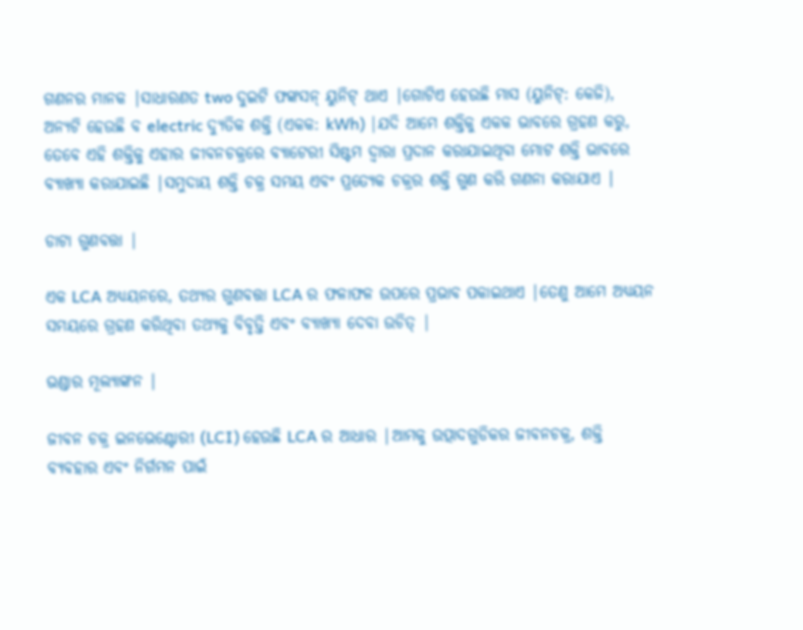ଗଣନର ମାନକ |ସାଧାରଣତ two ଦୁଇଟି ଫଙ୍କସନ୍ ୟୁନିଟ୍ ଥାଏ |ଗୋଟିଏ ହେଉଛି ମାସ (ୟୁନିଟ୍: କେଜି), ଅନ୍ୟଟି ହେଉଛି ବ electric ଦ୍ୟୁତିକ ଶକ୍ତି (ଏକକ: kWh) |ଯଦି ଆମେ ଶକ୍ତିକୁ ଏକକ ଭାବରେ ଗ୍ରହଣ କରୁ, ତେବେ ଏହି ଶକ୍ତିକୁ ଏହାର ଜୀବନଚକ୍ରରେ ବ୍ୟାଟେରୀ ସିଷ୍ଟମ ଦ୍ୱାରା ପ୍ରଦାନ କରାଯାଇଥିବା ମୋଟ ଶକ୍ତି ଭାବରେ ବ୍ୟାଖ୍ୟା କରାଯାଇଛି |ସମୁଦାୟ ଶକ୍ତି ଚକ୍ର ସମୟ ଏବଂ ପ୍ରତ୍ୟେକ ଚକ୍ରର ଶକ୍ତି ଗୁଣ କରି ଗଣନା କରାଯାଏ |

ଡାଟା ଗୁଣବତ୍ତା |

ଏକ LCA ଅଧ୍ୟୟନରେ, ତଥ୍ୟର ଗୁଣବତ୍ତା LCA ର ଫଳାଫଳ ଉପରେ ପ୍ରଭାବ ପକାଇଥାଏ |ତେଣୁ ଆମେ ଅଧ୍ୟୟନ ସମୟରେ ଗ୍ରହଣ କରିଥିବା ତଥ୍ୟକୁ ବିବୃତ୍ତି ଏବଂ ବ୍ୟାଖ୍ୟା ଦେବା ଉଚିତ୍ |

ଭଣ୍ଡାର ମୂଲ୍ୟାଙ୍କନ |

ଜୀବନ ଚକ୍ର ଇନଭେଣ୍ଟୋରୀ (LCI) ହେଉଛି LCA ର ଆଧାର |ଆମକୁ ଉତ୍ପାଦଗୁଡିକର ଜୀବନଚକ୍ର, ଶକ୍ତି ବ୍ୟବହାର ଏବଂ ନିର୍ଗମନ ପାଇଁ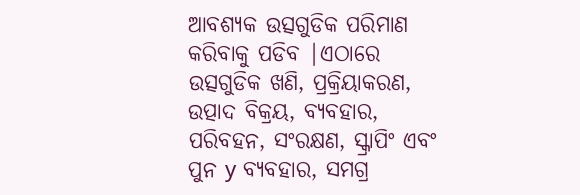ଆବଶ୍ୟକ ଉତ୍ସଗୁଡିକ ପରିମାଣ କରିବାକୁ ପଡିବ |ଏଠାରେ ଉତ୍ସଗୁଡିକ ଖଣି, ପ୍ରକ୍ରିୟାକରଣ, ଉତ୍ପାଦ ବିକ୍ରୟ, ବ୍ୟବହାର, ପରିବହନ, ସଂରକ୍ଷଣ, ସ୍କ୍ରାପିଂ ଏବଂ ପୁନ y ବ୍ୟବହାର, ସମଗ୍ର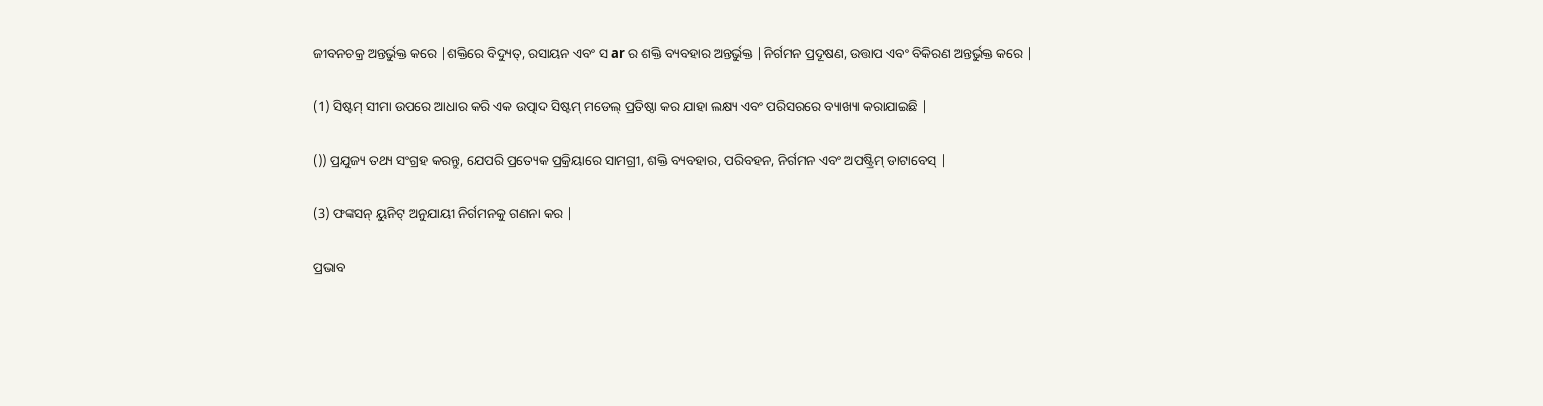ଜୀବନଚକ୍ର ଅନ୍ତର୍ଭୁକ୍ତ କରେ |ଶକ୍ତିରେ ବିଦ୍ୟୁତ୍, ରସାୟନ ଏବଂ ସ ar ର ଶକ୍ତି ବ୍ୟବହାର ଅନ୍ତର୍ଭୁକ୍ତ |ନିର୍ଗମନ ପ୍ରଦୂଷଣ, ଉତ୍ତାପ ଏବଂ ବିକିରଣ ଅନ୍ତର୍ଭୁକ୍ତ କରେ |

(1) ସିଷ୍ଟମ୍ ସୀମା ଉପରେ ଆଧାର କରି ଏକ ଉତ୍ପାଦ ସିଷ୍ଟମ୍ ମଡେଲ୍ ପ୍ରତିଷ୍ଠା କର ଯାହା ଲକ୍ଷ୍ୟ ଏବଂ ପରିସରରେ ବ୍ୟାଖ୍ୟା କରାଯାଇଛି |

()) ପ୍ରଯୁଜ୍ୟ ତଥ୍ୟ ସଂଗ୍ରହ କରନ୍ତୁ, ଯେପରି ପ୍ରତ୍ୟେକ ପ୍ରକ୍ରିୟାରେ ସାମଗ୍ରୀ, ଶକ୍ତି ବ୍ୟବହାର, ପରିବହନ, ନିର୍ଗମନ ଏବଂ ଅପଷ୍ଟ୍ରିମ୍ ଡାଟାବେସ୍ |

(3) ଫଙ୍କସନ୍ ୟୁନିଟ୍ ଅନୁଯାୟୀ ନିର୍ଗମନକୁ ଗଣନା କର |

ପ୍ରଭାବ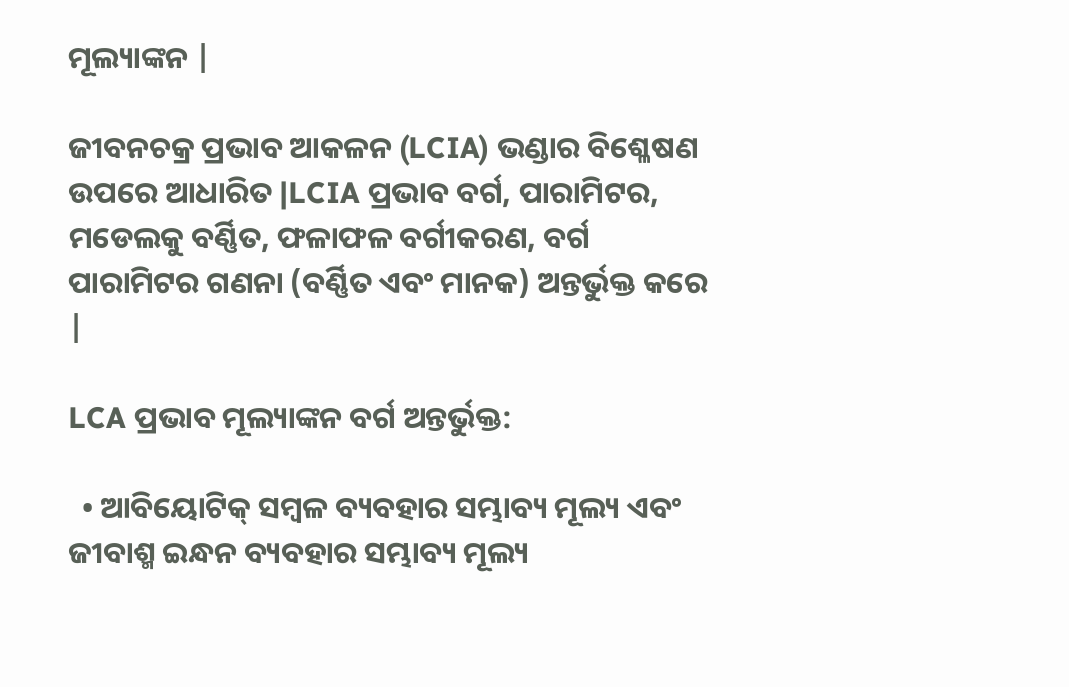ମୂଲ୍ୟାଙ୍କନ |

ଜୀବନଚକ୍ର ପ୍ରଭାବ ଆକଳନ (LCIA) ଭଣ୍ଡାର ବିଶ୍ଳେଷଣ ଉପରେ ଆଧାରିତ |LCIA ପ୍ରଭାବ ବର୍ଗ, ପାରାମିଟର, ମଡେଲକୁ ବର୍ଣ୍ଣିତ, ଫଳାଫଳ ବର୍ଗୀକରଣ, ବର୍ଗ ପାରାମିଟର ଗଣନା (ବର୍ଣ୍ଣିତ ଏବଂ ମାନକ) ଅନ୍ତର୍ଭୁକ୍ତ କରେ |

LCA ପ୍ରଭାବ ମୂଲ୍ୟାଙ୍କନ ବର୍ଗ ଅନ୍ତର୍ଭୁକ୍ତ:

  • ଆବିୟୋଟିକ୍ ସମ୍ବଳ ବ୍ୟବହାର ସମ୍ଭାବ୍ୟ ମୂଲ୍ୟ ଏବଂ ଜୀବାଶ୍ମ ଇନ୍ଧନ ବ୍ୟବହାର ସମ୍ଭାବ୍ୟ ମୂଲ୍ୟ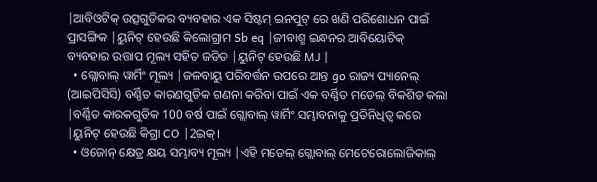|ଆବିଓଟିକ୍ ଉତ୍ସଗୁଡିକର ବ୍ୟବହାର ଏକ ସିଷ୍ଟମ୍ ଇନପୁଟ୍ ରେ ଖଣି ପରିଶୋଧନ ପାଇଁ ପ୍ରାସଙ୍ଗିକ |ୟୁନିଟ୍ ହେଉଛି କିଲୋଗ୍ରାମ Sb eq |ଜୀବାଶ୍ମ ଇନ୍ଧନର ଆବିୟୋଟିକ୍ ବ୍ୟବହାର ଉତ୍ତାପ ମୂଲ୍ୟ ସହିତ ଜଡିତ |ୟୁନିଟ୍ ହେଉଛି MJ |
  • ଗ୍ଲୋବାଲ୍ ୱାର୍ମିଂ ମୂଲ୍ୟ |ଜଳବାୟୁ ପରିବର୍ତ୍ତନ ଉପରେ ଆନ୍ତ go ରାଜ୍ୟ ପ୍ୟାନେଲ୍ (ଆଇପିସିସି) ବର୍ଣ୍ଣିତ କାରଣଗୁଡିକ ଗଣନା କରିବା ପାଇଁ ଏକ ବର୍ଣ୍ଣିତ ମଡେଲ୍ ବିକଶିତ କଲା |ବର୍ଣ୍ଣିତ କାରକଗୁଡିକ 100 ବର୍ଷ ପାଇଁ ଗ୍ଲୋବାଲ୍ ୱାର୍ମିଂ ସମ୍ଭାବନାକୁ ପ୍ରତିନିଧିତ୍ୱ କରେ |ୟୁନିଟ୍ ହେଉଛି କିଗ୍ରା CO |2ଇକ୍।
  • ଓଜୋନ୍ କ୍ଷେତ୍ର କ୍ଷୟ ସମ୍ଭାବ୍ୟ ମୂଲ୍ୟ |ଏହି ମଡେଲ୍ ଗ୍ଲୋବାଲ୍ ମେଟେରୋଲୋଜିକାଲ୍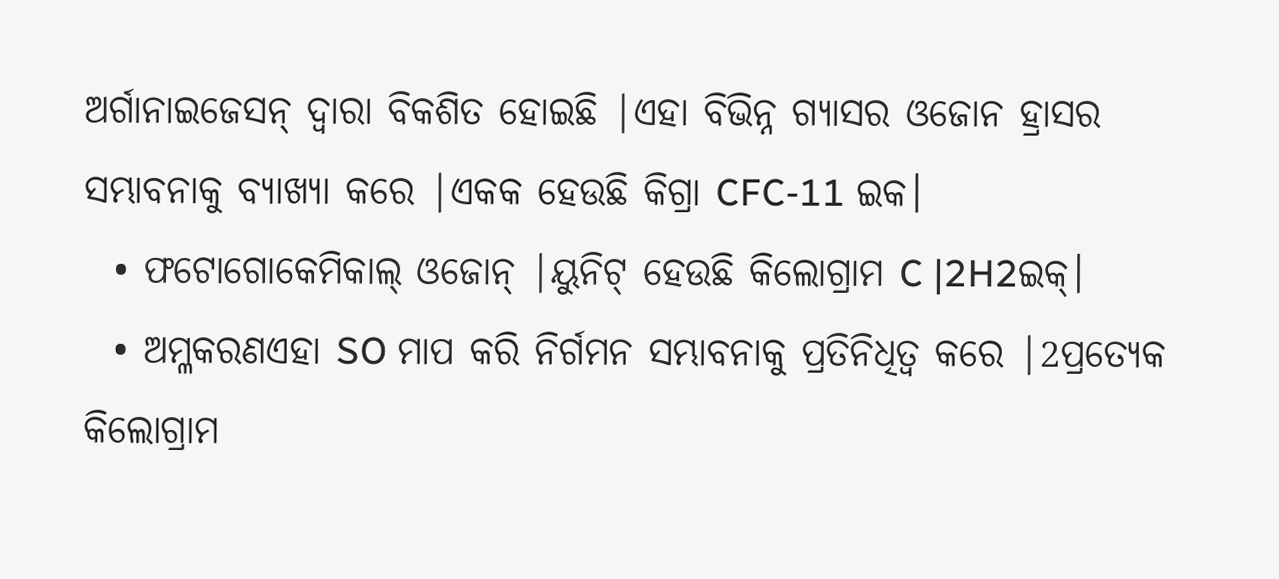ଅର୍ଗାନାଇଜେସନ୍ ଦ୍ୱାରା ବିକଶିତ ହୋଇଛି |ଏହା ବିଭିନ୍ନ ଗ୍ୟାସର ଓଜୋନ ହ୍ରାସର ସମ୍ଭାବନାକୁ ବ୍ୟାଖ୍ୟା କରେ |ଏକକ ହେଉଛି କିଗ୍ରା CFC-11 ଇକ।
  • ଫଟୋଗୋକେମିକାଲ୍ ଓଜୋନ୍ |ୟୁନିଟ୍ ହେଉଛି କିଲୋଗ୍ରାମ C |2H2ଇକ୍।
  • ଅମ୍ଳକରଣଏହା SO ମାପ କରି ନିର୍ଗମନ ସମ୍ଭାବନାକୁ ପ୍ରତିନିଧିତ୍ୱ କରେ |2ପ୍ରତ୍ୟେକ କିଲୋଗ୍ରାମ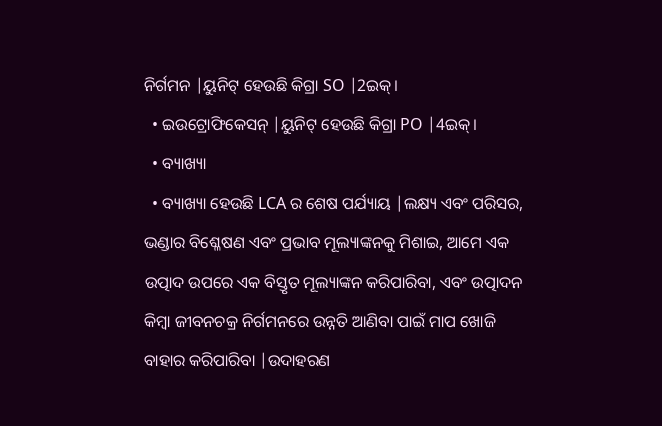ନିର୍ଗମନ |ୟୁନିଟ୍ ହେଉଛି କିଗ୍ରା SO |2ଇକ୍।
  • ଇଉଟ୍ରୋଫିକେସନ୍ |ୟୁନିଟ୍ ହେଉଛି କିଗ୍ରା PO |4ଇକ୍।
  • ବ୍ୟାଖ୍ୟା
  • ବ୍ୟାଖ୍ୟା ହେଉଛି LCA ର ଶେଷ ପର୍ଯ୍ୟାୟ |ଲକ୍ଷ୍ୟ ଏବଂ ପରିସର, ଭଣ୍ଡାର ବିଶ୍ଳେଷଣ ଏବଂ ପ୍ରଭାବ ମୂଲ୍ୟାଙ୍କନକୁ ମିଶାଇ, ଆମେ ଏକ ଉତ୍ପାଦ ଉପରେ ଏକ ବିସ୍ତୃତ ମୂଲ୍ୟାଙ୍କନ କରିପାରିବା, ଏବଂ ଉତ୍ପାଦନ କିମ୍ବା ଜୀବନଚକ୍ର ନିର୍ଗମନରେ ଉନ୍ନତି ଆଣିବା ପାଇଁ ମାପ ଖୋଜି ବାହାର କରିପାରିବା |ଉଦାହରଣ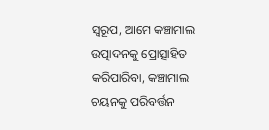ସ୍ୱରୂପ, ଆମେ କଞ୍ଚାମାଲ ଉତ୍ପାଦନକୁ ପ୍ରୋତ୍ସାହିତ କରିପାରିବା, କଞ୍ଚାମାଲ ଚୟନକୁ ପରିବର୍ତ୍ତନ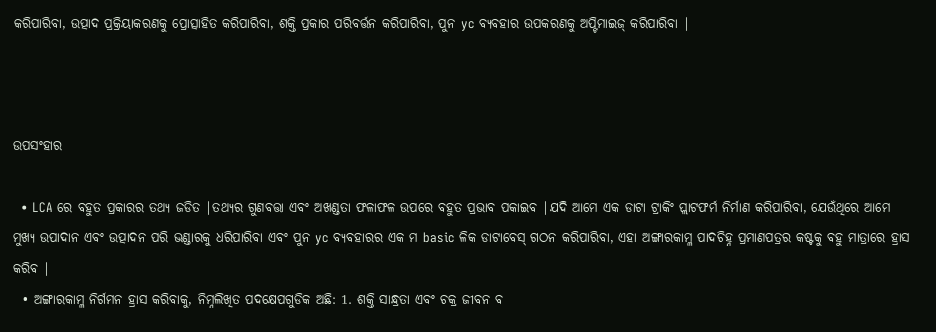କରିପାରିବା, ଉତ୍ପାଦ ପ୍ରକ୍ରିୟାକରଣକୁ ପ୍ରୋତ୍ସାହିତ କରିପାରିବା, ଶକ୍ତି ପ୍ରକାର ପରିବର୍ତ୍ତନ କରିପାରିବା, ପୁନ yc ବ୍ୟବହାର ଉପକରଣକୁ ଅପ୍ଟିମାଇଜ୍ କରିପାରିବା |



ଉପସଂହାର

  • LCA ରେ ବହୁତ ପ୍ରକାରର ତଥ୍ୟ ଜଡିତ |ତଥ୍ୟର ଗୁଣବତ୍ତା ଏବଂ ଅଖଣ୍ଡତା ଫଳାଫଳ ଉପରେ ବହୁତ ପ୍ରଭାବ ପକାଇବ |ଯଦି ଆମେ ଏକ ଡାଟା ଟ୍ରାକିଂ ପ୍ଲାଟଫର୍ମ ନିର୍ମାଣ କରିପାରିବା, ଯେଉଁଥିରେ ଆମେ ମୁଖ୍ୟ ଉପାଦାନ ଏବଂ ଉତ୍ପାଦନ ପରି ଭଣ୍ଡାରକୁ ଧରିପାରିବା ଏବଂ ପୁନ yc ବ୍ୟବହାରର ଏକ ମ basic ଳିକ ଡାଟାବେସ୍ ଗଠନ କରିପାରିବା, ଏହା ଅଙ୍ଗାରକାମ୍ଳ ପାଦଚିହ୍ନ ପ୍ରମାଣପତ୍ରର କଷ୍ଟକୁ ବହୁ ମାତ୍ରାରେ ହ୍ରାସ କରିବ |
  • ଅଙ୍ଗାରକାମ୍ଳ ନିର୍ଗମନ ହ୍ରାସ କରିବାକୁ, ନିମ୍ନଲିଖିତ ପଦକ୍ଷେପଗୁଡିକ ଅଛି: 1. ଶକ୍ତି ସାନ୍ଧ୍ରତା ଏବଂ ଚକ୍ର ଜୀବନ ବ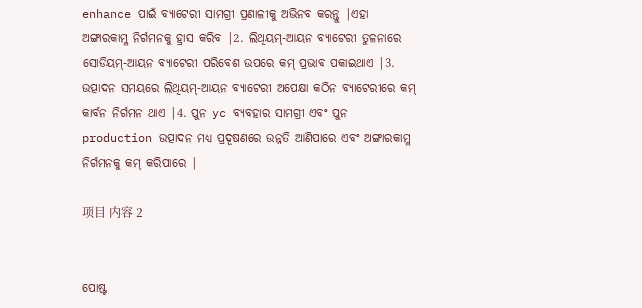enhance ପାଇଁ ବ୍ୟାଟେରୀ ସାମଗ୍ରୀ ପ୍ରଣାଳୀକୁ ଅଭିନବ କରନ୍ତୁ |ଏହା ଅଙ୍ଗାରକାମ୍ଳ ନିର୍ଗମନକୁ ହ୍ରାସ କରିବ |2. ଲିଥିୟମ୍-ଆୟନ ବ୍ୟାଟେରୀ ତୁଳନାରେ ସୋଡିୟମ୍-ଆୟନ ବ୍ୟାଟେରୀ ପରିବେଶ ଉପରେ କମ୍ ପ୍ରଭାବ ପକାଇଥାଏ |3. ଉତ୍ପାଦନ ସମୟରେ ଲିଥିୟମ୍-ଆୟନ ବ୍ୟାଟେରୀ ଅପେକ୍ଷା କଠିନ ବ୍ୟାଟେରୀରେ କମ୍ କାର୍ବନ ନିର୍ଗମନ ଥାଏ |4. ପୁନ yc ବ୍ୟବହାର ସାମଗ୍ରୀ ଏବଂ ପୁନ production ଉତ୍ପାଦନ ମଧ୍ୟ ପ୍ରଦୂଷଣରେ ଉନ୍ନତି ଆଣିପାରେ ଏବଂ ଅଙ୍ଗାରକାମ୍ଳ ନିର୍ଗମନକୁ କମ୍ କରିପାରେ |

项目 内容 2


ପୋଷ୍ଟ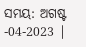ସମୟ: ଅଗଷ୍ଟ -04-2023 |